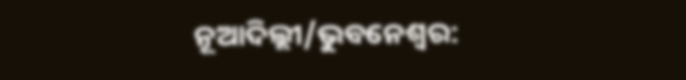ନୂଆଦିଲ୍ଲୀ/ଭୁବନେଶ୍ୱର: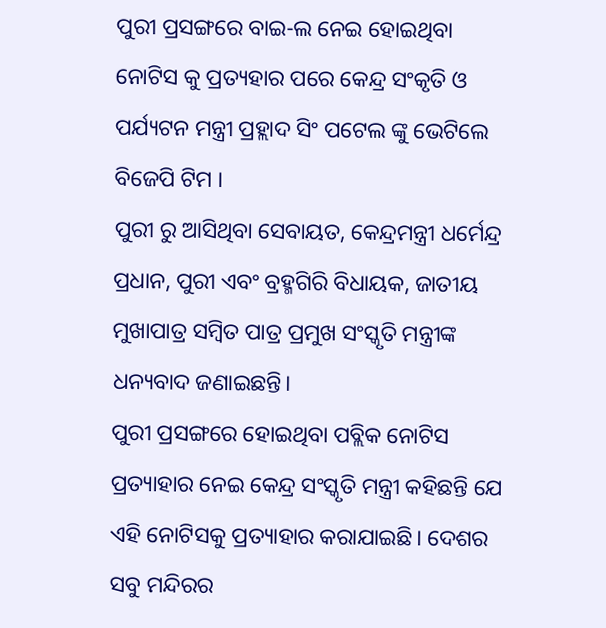ପୁରୀ ପ୍ରସଙ୍ଗରେ ବାଇ-ଲ ନେଇ ହୋଇଥିବା ନୋଟିସ କୁ ପ୍ରତ୍ୟହାର ପରେ କେନ୍ଦ୍ର ସଂକୃତି ଓ ପର୍ଯ୍ୟଟନ ମନ୍ତ୍ରୀ ପ୍ରହ୍ଲାଦ ସିଂ ପଟେଲ ଙ୍କୁ ଭେଟିଲେ ବିଜେପି ଟିମ ।
ପୁରୀ ରୁ ଆସିଥିବା ସେବାୟତ, କେନ୍ଦ୍ରମନ୍ତ୍ରୀ ଧର୍ମେନ୍ଦ୍ର ପ୍ରଧାନ, ପୁରୀ ଏବଂ ବ୍ରହ୍ମଗିରି ବିଧାୟକ, ଜାତୀୟ ମୁଖାପାତ୍ର ସମ୍ବିତ ପାତ୍ର ପ୍ରମୁଖ ସଂସ୍କୃତି ମନ୍ତ୍ରୀଙ୍କ ଧନ୍ୟବାଦ ଜଣାଇଛନ୍ତି।
ପୁରୀ ପ୍ରସଙ୍ଗରେ ହୋଇଥିବା ପବ୍ଲିକ ନୋଟିସ ପ୍ରତ୍ୟାହାର ନେଇ କେନ୍ଦ୍ର ସଂସ୍କୃତି ମନ୍ତ୍ରୀ କହିଛନ୍ତି ଯେ ଏହି ନୋଟିସକୁ ପ୍ରତ୍ୟାହାର କରାଯାଇଛି। ଦେଶର ସବୁ ମନ୍ଦିରର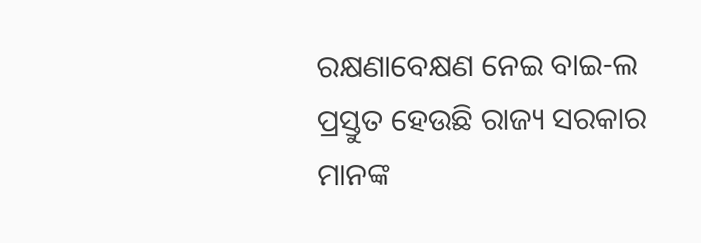ରକ୍ଷଣାବେକ୍ଷଣ ନେଇ ବାଇ-ଲ ପ୍ରସ୍ତୁତ ହେଉଛି ରାଜ୍ୟ ସରକାର ମାନଙ୍କ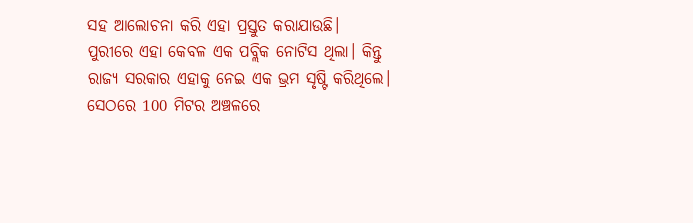ସହ ଆଲୋଚନା କରି ଏହା ପ୍ରସ୍ତୁତ କରାଯାଉଛି।
ପୁରୀରେ ଏହା କେବଳ ଏକ ପବ୍ଲିକ ନୋଟିସ ଥିଲା। କିନ୍ତୁ ରାଜ୍ୟ ସରକାର ଏହାକୁ ନେଇ ଏକ ଭ୍ରମ ସୃଷ୍ଟି କରିଥିଲେ। ସେଠରେ 100 ମିଟର ଅଞ୍ଚଳରେ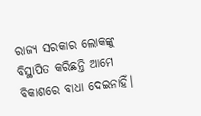ରାଜ୍ୟ ସରକାର ଲୋକଙ୍କୁ ବିସ୍ଥାପିତ କରିଛନ୍ତି ଆମେ ବିକାଶରେ ବାଧା ଦେଇନାହିଁ।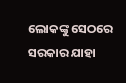ଲୋକଙ୍କୁ ସେଠରେ ସରକାର ଯାହା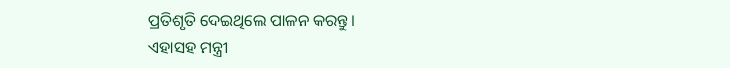ପ୍ରତିଶୃତି ଦେଇଥିଲେ ପାଳନ କରନ୍ତୁ।
ଏହାସହ ମନ୍ତ୍ରୀ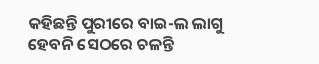କହିଛନ୍ତି ପୁରୀରେ ବାଇ-ଲ ଲାଗୁ ହେବନି ସେଠରେ ଚଳନ୍ତି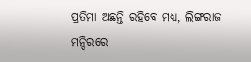ପ୍ରତିମା ଅଛନ୍ତି ରହିବେ ମଧ୍ୟ, ଲିଙ୍ଗରାଜ ମନ୍ଦିରରେ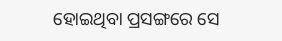ହୋଇଥିବା ପ୍ରସଙ୍ଗରେ ସେ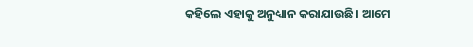କହିଲେ ଏହାକୁ ଅନୁଧ୍ୟାନ କରାଯାଉଛି। ଆମେ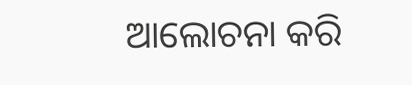ଆଲୋଚନା କରି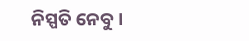ନିସ୍ପତି ନେବୁ।